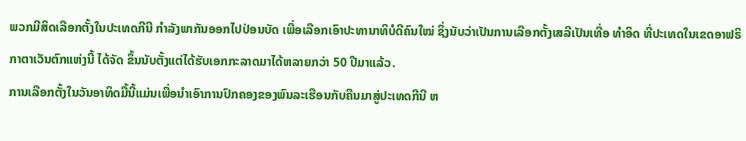ພວກມີສິດເລືອກຕັ້ງໃນປະເທດກີນີ ກຳລັງພາກັນອອກໄປປ່ອນບັດ ເພື່ອເລືອກເອົາປະທານາທິບໍດີຄົນໃໝ່ ຊຶ່ງນັບວ່າເປັນການເລືອກຕັ້ງເສລີເປັນເທື່ອ ທຳອິດ ທີ່ປະເທດໃນເຂດອາຟຣິກາຕາເວັນຕົກແຫ່ງນີ້ ໄດ້ຈັດ ຂຶ້ນນັບຕັ້ງແຕ່ໄດ້ຮັບເອກກະລາດມາໄດ້ຫລາຍກວ່າ 50 ປີມາແລ້ວ.
ການເລືອກຕັ້ງໃນວັນອາທິດມື້ນີ້ແມ່ນເພື່ອນຳເອົາການປົກຄອງຂອງພົນລະເຮືອນກັບຄືນມາສູ່ປະເທດກີນີ ຫ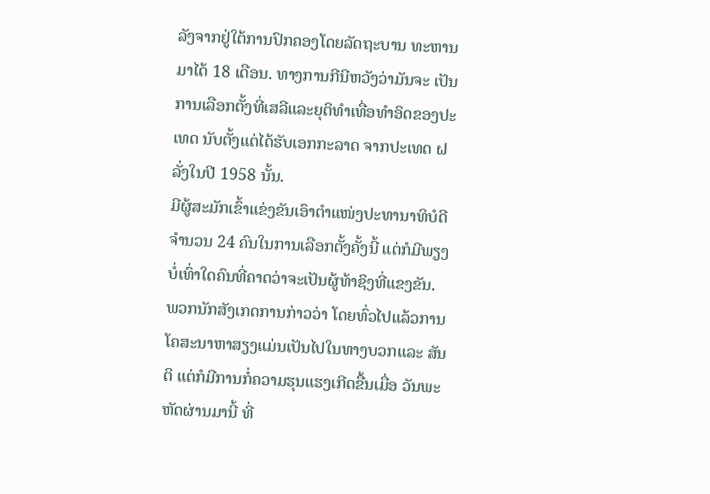ລັງຈາກຢູ່ໃຕ້ການປົກຄອງໂດຍລັດຖະບານ ທະຫານມາໄດ້ 18 ເດືອນ. ທາງການກີນີຫວັງວ່າມັນຈະ ເປັນການເລືອກຕັ້ງທີ່ເສລີແລະຍຸຕິທຳເທື່ອທຳອິດຂອງປະເທດ ນັບຕັ້ງແຕ່ໄດ້ຮັບເອກກະລາດ ຈາກປະເທດ ຝລັ່ງໃນປີ 1958 ນັ້ນ.
ມີຜູ້ສະມັກເຂົ້າແຂ່ງຂັນເອົາຕຳແໜ່ງປະທານາທິບໍດີ ຈຳນວນ 24 ຄົນໃນການເລືອກຕັ້ງຄັ້ງນີ້ ແຕ່ກໍມີພຽງ ບໍ່ເທົ່າໃດຄົນທີ່ຄາດວ່າຈະເປັນຜູ້ທ້າຊິງທີ່ແຂງຂັນ.
ພວກນັກສັງເກດການກ່າວວ່າ ໂດຍທົ່ວໄປແລ້ວການໂຄສະນາຫາສຽງແມ່ນເປັນໄປໃນທາງບວກແລະ ສັນຕິ ແຕ່ກໍມີການກໍ່ຄວາມຮຸນແຮງເກີດຂື້ນເມື່ອ ວັນພະຫັດຜ່ານມານີ້ ທີ່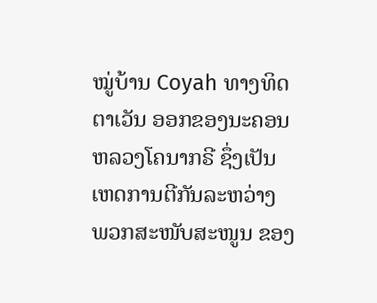ໝູ່ບ້ານ Coyah ທາງທິດຕາເວັນ ອອກຂອງນະຄອນຫລວງໂຄນາກຣີ ຊຶ່ງເປັນເຫດການຕີກັນລະຫວ່າງ ພວກສະໜັບສະໜູນ ຂອງ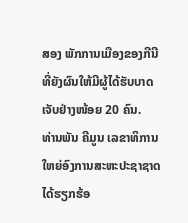ສອງ ພັກການເມືອງຂອງກີນີ ທີ່ຍັງຜົນໃຫ້ມີຜູ້ໄດ້ຮັບບາດເຈັບຢ່າງໜ້ອຍ 20 ຄົນ.
ທ່ານພັນ ຄີມູນ ເລຂາທິການໃຫຍ່ອົງການສະຫະປະຊາຊາດ ໄດ້ຮຽກຮ້ອ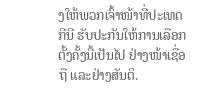ງໃຫ້ພວກເຈົ້າໜ້າທີ່ປະເທດກີນີ ຮັບປະກັນໃຫ້ການເລືອກຕັ້ງຄັ້ງນີ້ເປັນໄປ ຢ່າງໜ້າເຊື່ອຖື ແລະຢ່າງສັນຕິ.